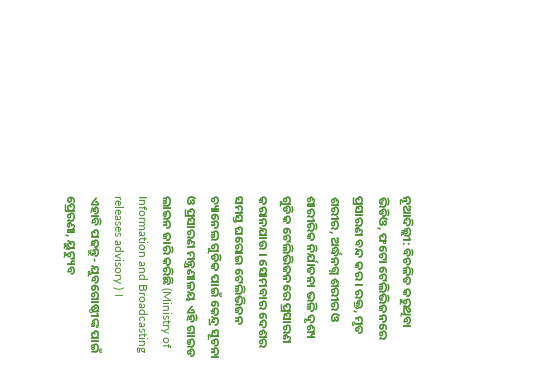ନୂଆଦିଲ୍ଲୀ: ବିଚଳିତ କରୁଥିବା ଭିଡିଓ, ଫଟୋ ଟେଲିଭିଜନରେ ପ୍ରସାରଣ ବନ୍ଦ କର । ରକ୍ତ, ମୃତ ଶରୀର, ଅର୍ଦ୍ଧନଗ୍ନ ଶରୀର ଓ ଶାରୀରିକ ନିର୍ଯାତନା ଭଳି ଦୃଶ୍ୟ ଗୁଡିକ ଟେଲିଭିଜନରେ ପ୍ରସାରଣ କରାନଯାଉ । ସୋମବାର ଦେଶର ସମସ୍ତ ଘରୋଇ ଟେଲିଭିଜନ ଚ୍ୟାନେଲ ଗୁଡିକ ପାଇଁ କେନ୍ଦ୍ର ସୂଚନା ଓ ପ୍ରସାରଣ ମନ୍ତ୍ରଣାଳୟ ଏହି ଗାଇଡ ଲାଇନ ଜାରି କରିଛି (Ministry of Information and Broadcasting releases advisory ) ।
ଏହାବି ପଢନ୍ତୁ- ଯୁବଗୋଷ୍ଠୀଙ୍କ ପାଇଁ ପ୍ରେରଣା, ୟୁଟ୍ୟୁବ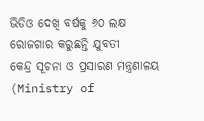ଭିଡିଓ ଦେଖି ବର୍ଷକୁ ୬୦ ଲକ୍ଷ ରୋଜଗାର କରୁଛନ୍ତି ଯୁବତୀ
କେନ୍ଦ୍ର ସୂଚନା ଓ ପ୍ରସାରଣ ମନ୍ତ୍ରଣାଳୟ (Ministry of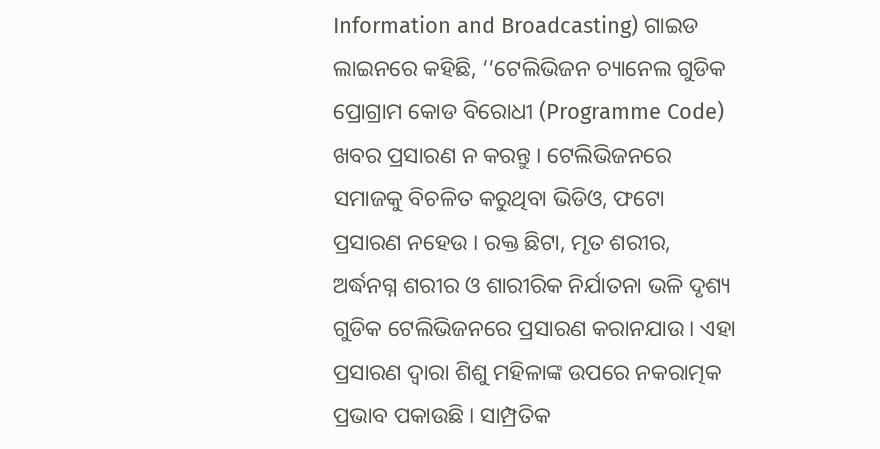Information and Broadcasting) ଗାଇଡ ଲାଇନରେ କହିଛି, ‘‘ଟେଲିଭିଜନ ଚ୍ୟାନେଲ ଗୁଡିକ ପ୍ରୋଗ୍ରାମ କୋଡ ବିରୋଧୀ (Programme Code) ଖବର ପ୍ରସାରଣ ନ କରନ୍ତୁ । ଟେଲିଭିଜନରେ ସମାଜକୁ ବିଚଳିତ କରୁଥିବା ଭିଡିଓ, ଫଟୋ ପ୍ରସାରଣ ନହେଉ । ରକ୍ତ ଛିଟା, ମୃତ ଶରୀର, ଅର୍ଦ୍ଧନଗ୍ନ ଶରୀର ଓ ଶାରୀରିକ ନିର୍ଯାତନା ଭଳି ଦୃଶ୍ୟ ଗୁଡିକ ଟେଲିଭିଜନରେ ପ୍ରସାରଣ କରାନଯାଉ । ଏହା ପ୍ରସାରଣ ଦ୍ବାରା ଶିଶୁ ମହିଳାଙ୍କ ଉପରେ ନକରାତ୍ମକ ପ୍ରଭାବ ପକାଉଛି । ସାମ୍ପ୍ରତିକ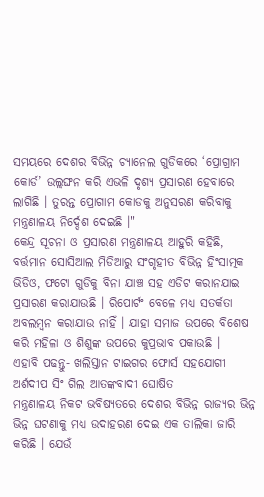ସମୟରେ ଦେଶର ବିଭିନ୍ନ ଚ୍ୟାନେଲ ଗୁଡିକରେ ‘ପ୍ରୋଗ୍ରାମ କୋର୍ଡ’ ଉଲ୍ଲଙ୍ଘନ କରି ଏଭଳି ଦୃଶ୍ୟ ପ୍ରସାରଣ ହେବାରେ ଲାଗିଛି । ତୁରନ୍ତ ପ୍ରୋଗାମ କୋଡକୁ ଅନୁସରଣ କରିବାକୁ ମନ୍ତ୍ରଣାଳୟ ନିର୍ଦ୍ଦେଶ ଦେଇଛି ।"
କେନ୍ଦ୍ର ସୂଚନା ଓ ପ୍ରସାରଣ ମନ୍ତ୍ରଣାଳୟ ଆହୁରି କହିଛି, ବର୍ତ୍ତମାନ ସୋସିଆଲ ମିଡିଆରୁ ସଂଗୃହୀତ ବିଭିନ୍ନ ହିଂସାତ୍ମକ ଭିଡିଓ, ଫଟୋ ଗୁଡିକୁ ବିନା ଯାଞ୍ଚ ସହ ଏଡିଟ କରାନଯାଇ ପ୍ରସାରଣ କରାଯାଉଛି । ରିପୋର୍ଟଂ ବେଳେ ମଧ୍ୟ ସତର୍କତା ଅବଲମ୍ବନ କରାଯାଉ ନାହିଁ । ଯାହା ସମାଜ ଉପରେ ବିଶେଷ କରି ମହିଳା ଓ ଶିଶୁଙ୍କ ଉପରେ କୁପ୍ରଭାବ ପକାଉଛି ।
ଏହାବି ପଢନ୍ତୁ- ଖଲିସ୍ତାନ ଟାଇଗର ଫୋର୍ସ ସହଯୋଗୀ ଅର୍ଶଦୀପ ସିଂ ଗିଲ ଆତଙ୍କବାଦୀ ଘୋଷିତ
ମନ୍ତ୍ରଣାଳୟ ନିକଟ ଭବିଷ୍ୟତରେ ଦେଶର ବିଭିନ୍ନ ରାଜ୍ୟର ଭିନ୍ନ ଭିନ୍ନ ଘଟଣାକୁ ମଧ୍ୟ ଉଦାହରଣ ଦେଇ ଏକ ତାଲିକା ଜାରି କରିଛି । ଯେଉଁ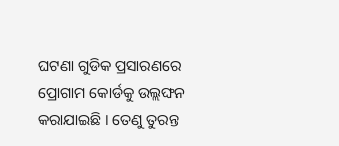ଘଟଣା ଗୁଡିକ ପ୍ରସାରଣରେ ପ୍ରୋଗାମ କୋର୍ଡକୁ ଉଲ୍ଲଙ୍ଘନ କରାଯାଇଛି । ତେଣୁ ତୁରନ୍ତ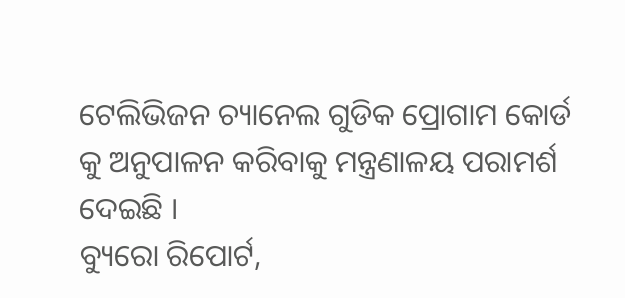ଟେଲିଭିଜନ ଚ୍ୟାନେଲ ଗୁଡିକ ପ୍ରୋଗାମ କୋର୍ଡ କୁ ଅନୁପାଳନ କରିବାକୁ ମନ୍ତ୍ରଣାଳୟ ପରାମର୍ଶ ଦେଇଛି ।
ବ୍ୟୁରୋ ରିପୋର୍ଟ,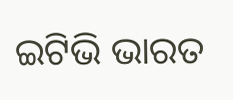ଇଟିଭି ଭାରତ